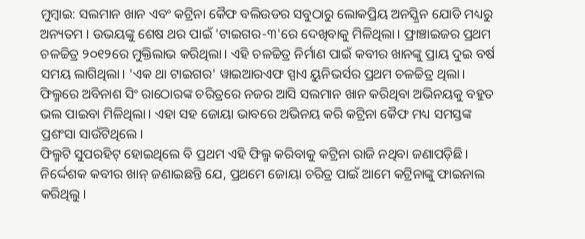ମୁମ୍ବାଇ: ସଲମାନ ଖାନ ଏବଂ କଟ୍ରିନା କୈଫ ବଲିଉଡର ସବୁଠାରୁ ଲୋକପ୍ରିୟ ଅନସ୍କ୍ରିନ ଯୋଡି ମଧ୍ୟରୁ ଅନ୍ୟତମ । ଉଭୟଙ୍କୁ ଶେଷ ଥର ପାଇଁ 'ଟାଇଗର-୩'ରେ ଦେଖିବାକୁ ମିଳିଥିଲା। ଫ୍ରାଞ୍ଚାଇଜର ପ୍ରଥମ ଚଳଚ୍ଚିତ୍ର ୨୦୧୨ରେ ମୁକ୍ତିଲାଭ କରିଥିଲା। ଏହି ଚଳଚ୍ଚିତ୍ର ନିର୍ମାଣ ପାଇଁ କବୀର ଖାନଙ୍କୁ ପ୍ରାୟ ଦୁଇ ବର୍ଷ ସମୟ ଲାଗିଥିଲା। 'ଏକ ଥା ଟାଇଗର' ୱାଇଆରଏଫ ସ୍ପାଏ ୟୁନିଭର୍ସର ପ୍ରଥମ ଚଳଚ୍ଚିତ୍ର ଥିଲା। ଫିଲ୍ମରେ ଅବିନାଶ ସିଂ ରାଠୋରଙ୍କ ଚରିତ୍ରରେ ନଜର ଆସି ସଲମାନ ଖାନ କରିଥିବା ଅଭିନୟକୁ ବହୁତ ଭଲ ପାଇବା ମିଳିଥିଲା। ଏହା ସହ ଜୋୟା ଭାବରେ ଅଭିନୟ କରି କଟ୍ରିନା କୈଫ ମଧ୍ୟ ସମସ୍ତଙ୍କ ପ୍ରଶଂସା ସାଉଁଟିଥିଲେ।
ଫିଲ୍ମଟି ସୁପରହିଟ୍ ହୋଇଥିଲେ ବି ପ୍ରଥମ ଏହି ଫିଲ୍ମ କରିବାକୁ କଟ୍ରିନା ରାଜି ନଥିବା ଜଣାପଡ଼ିଛି। ନିର୍ଦ୍ଦେଶକ କବୀର ଖାନ୍ ଜଣାଇଛନ୍ତି ଯେ, ପ୍ରଥମେ ଜୋୟା ଚରିତ୍ର ପାଇଁ ଆମେ କଟ୍ରିନାଙ୍କୁ ଫାଇନାଲ କରିଥିଲୁ।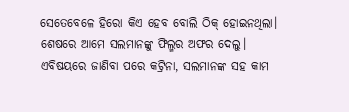ସେତେବେଳେ ହିରୋ କିଏ ହେବ ବୋଲି ଠିକ୍ ହୋଇନଥିଲା। ଶେଷରେ ଆମେ ସଲମାନଙ୍କୁ ଫିଲ୍ମର ଅଫର ଦେଲୁ। ଏବିଷୟରେ ଜାଣିବା ପରେ କଟ୍ରିନା, ସଲମାନଙ୍କ ସହ କାମ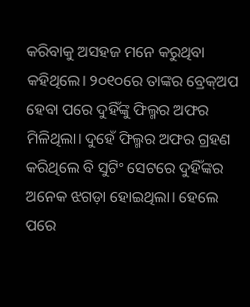କରିବାକୁ ଅସହଜ ମନେ କରୁଥିବା କହିଥିଲେ। ୨୦୧୦ରେ ତାଙ୍କର ବ୍ରେକ୍ଅପ ହେବା ପରେ ଦୁହିଁଙ୍କୁ ଫିଲ୍ମର ଅଫର ମିଳିଥିଲା। ଦୁହେଁ ଫିଲ୍ମର ଅଫର ଗ୍ରହଣ କରିଥିଲେ ବି ସୁଟିଂ ସେଟରେ ଦୁହିଁଙ୍କର ଅନେକ ଝଗଡ଼ା ହୋଇଥିଲା। ହେଲେ ପରେ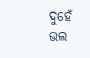ଦୁହେଁ ଭଲ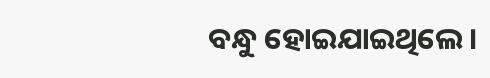ବନ୍ଧୁ ହୋଇଯାଇଥିଲେ।